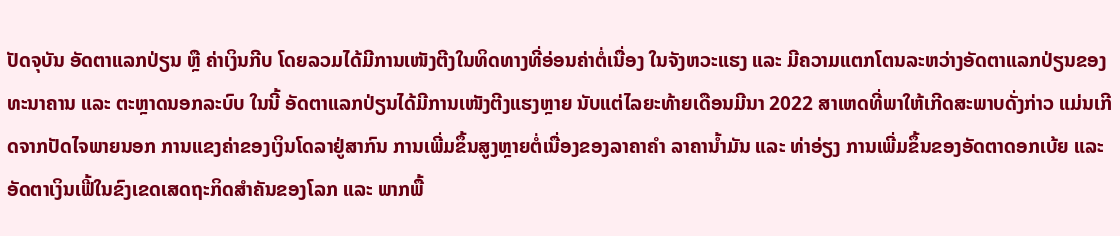ປັດຈຸບັນ ອັດຕາແລກປ່ຽນ ຫຼື ຄ່າເງິນກີບ ໂດຍລວມໄດ້ມີການເໜັງຕີງໃນທິດທາງທີ່ອ່ອນຄ່າຕໍ່ເນື່ອງ ໃນຈັງຫວະແຮງ ແລະ ມີຄວາມແຕກໂຕນລະຫວ່າງອັດຕາແລກປ່ຽນຂອງທະນາຄານ ແລະ ຕະຫຼາດນອກລະບົບ ໃນນີ້ ອັດຕາແລກປ່ຽນໄດ້ມີການເໜັງຕີງແຮງຫຼາຍ ນັບແຕ່ໄລຍະທ້າຍເດືອນມີນາ 2022 ສາເຫດທີ່ພາໃຫ້ເກີດສະພາບດັ່ງກ່າວ ແມ່ນເກີດຈາກປັດໄຈພາຍນອກ ການແຂງຄ່າຂອງເງິນໂດລາຢູ່ສາກົນ ການເພີ່ມຂຶ້ນສູງຫຼາຍຕໍ່ເນື່ອງຂອງລາຄາຄໍາ ລາຄານໍ້າມັນ ແລະ ທ່າອ່ຽງ ການເພີ່ມຂຶ້ນຂອງອັດຕາດອກເບ້ຍ ແລະ ອັດຕາເງິນເຟີ້ໃນຂົງເຂດເສດຖະກິດສຳຄັນຂອງໂລກ ແລະ ພາກພື້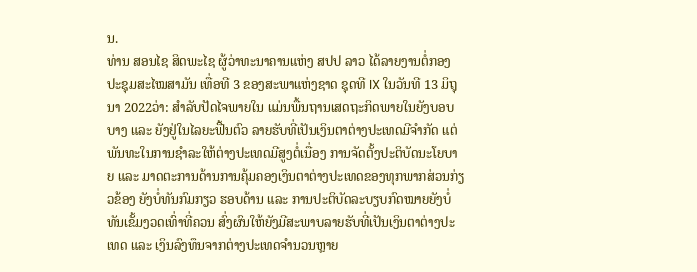ນ.
ທ່ານ ສອນໄຊ ສິດພະໄຊ ຜູ້ວ່າທະນາຄານແຫ່ງ ສປປ ລາວ ໄດ້ລາຍງານຕໍ່ກອງປະຊຸມສະໄໝສາມັນ ເທື່ອທີ 3 ຂອງສະພາແຫ່ງຊາດ ຊຸດທີ IX ໃນວັນທີ 13 ມິຖຸນາ 2022ວ່າ: ສຳລັບປັດໄຈພາຍໃນ ແມ່ນພື້ນຖານເສດຖະກິດພາຍໃນຍັງບອບບາງ ແລະ ຍັງຢູ່ໃນໄລຍະຟື້ນຕົວ ລາຍຮັບທີ່ເປັນເງິນຕາຕ່າງປະເທດມີຈຳກັດ ແຕ່ພັນທະໃນການຊຳລະໃຫ້ຕ່າງປະເທດມີສູງຕໍ່ເນື່ອງ ການຈັດຕັ້ງປະຕິບັດນະໂຍບາຍ ແລະ ມາດຕະການດ້ານການຄຸ້ມຄອງເງິນຕາຕ່າງປະເທດຂອງທຸກພາກສ່ວນກ່ຽວຂ້ອງ ຍັງບໍ່ທັນກົມກຽວ ຮອບດ້ານ ແລະ ການປະຕິບັດລະບຽບກົດໝາຍຍັງບໍ່ທັນເຂັ້ມງວດເທົ່າທີ່ຄວນ ສົ່ງຜົນໃຫ້ຍັງມີສະພາບລາຍຮັບທີ່ເປັນເງິນຕາຕ່າງປະເທດ ແລະ ເງິນລົງທຶນຈາກຕ່າງປະເທດຈໍານວນຫຼາຍ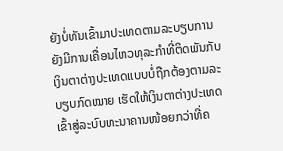ຍັງບໍ່ທັນເຂົ້າມາປະເທດຕາມລະບຽບການ ຍັງມີການເຄື່ອນໄຫວທຸລະກໍາທີ່ຕິດພັນກັບເງິນຕາຕ່າງປະເທດແບບບໍ່ຖືກຕ້ອງຕາມລະບຽບກົດໝາຍ ເຮັດໃຫ້ເງິນຕາຕ່າງປະເທດເຂົ້າສູ່ລະບົບທະນາຄານໜ້ອຍກວ່າທີ່ຄ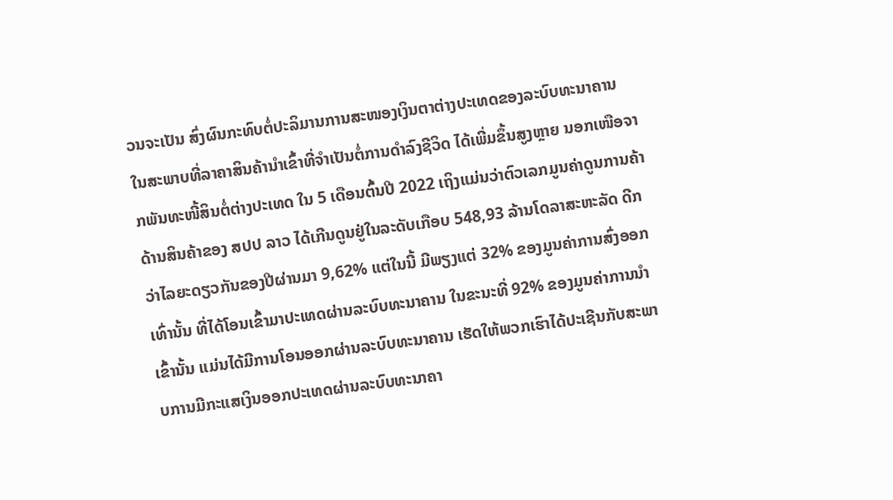ວນຈະເປັນ ສົ່ງຜົນກະທົບຕໍ່ປະລິມານການສະໜອງເງິນຕາຕ່າງປະເທດຂອງລະບົບທະນາຄານ ໃນສະພາບທີ່ລາຄາສິນຄ້ານຳເຂົ້າທີ່ຈຳເປັນຕໍ່ການດຳລົງຊີວິດ ໄດ້ເພີ່ມຂຶ້ນສູງຫຼາຍ ນອກເໜືອຈາກພັນທະໜີ້ສິນຕໍ່ຕ່າງປະເທດ ໃນ 5 ເດືອນຕົ້ນປີ 2022 ເຖິງແມ່ນວ່າຕົວເລກມູນຄ່າດູນການຄ້າດ້ານສິນຄ້າຂອງ ສປປ ລາວ ໄດ້ເກີນດູນຢູ່ໃນລະດັບເກືອບ 548,93 ລ້ານໂດລາສະຫະລັດ ດີກວ່າໄລຍະດຽວກັນຂອງປີຜ່ານມາ 9,62% ແຕ່ໃນນີ້ ມີພຽງແຕ່ 32% ຂອງມູນຄ່າການສົ່ງອອກເທົ່ານັ້ນ ທີ່ໄດ້ໂອນເຂົ້າມາປະເທດຜ່ານລະບົບທະນາຄານ ໃນຂະນະທີ່ 92% ຂອງມູນຄ່າການນໍາເຂົ້ານັ້ນ ແມ່ນໄດ້ມີການໂອນອອກຜ່ານລະບົບທະນາຄານ ເຮັດໃຫ້ພວກເຮົາໄດ້ປະເຊີນກັບສະພາບການມີກະແສເງິນອອກປະເທດຜ່ານລະບົບທະນາຄາ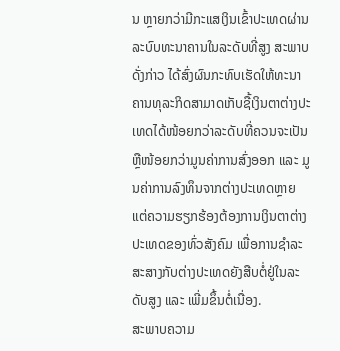ນ ຫຼາຍກວ່າມີກະແສເງິນເຂົ້າປະເທດຜ່ານລະບົບທະນາຄານໃນລະດັບທີ່ສູງ ສະພາບດັ່ງກ່າວ ໄດ້ສົ່ງຜົນກະທົບເຮັດໃຫ້ທະນາຄານທຸລະກິດສາມາດເກັບຊື້ເງິນຕາຕ່າງປະເທດໄດ້ໜ້ອຍກວ່າລະດັບທີ່ຄວນຈະເປັນ ຫຼືໜ້ອຍກວ່າມູນຄ່າການສົ່ງອອກ ແລະ ມູນຄ່າການລົງທຶນຈາກຕ່າງປະເທດຫຼາຍ ແຕ່ຄວາມຮຽກຮ້ອງຕ້ອງການເງິນຕາຕ່າງປະເທດຂອງທົ່ວສັງຄົມ ເພື່ອການຊຳລະສະສາງກັບຕ່າງປະເທດຍັງສືບຕໍ່ຢູ່ໃນລະດັບສູງ ແລະ ເພີ່ມຂຶ້ນຕໍ່ເນື່ອງ.
ສະພາບຄວາມ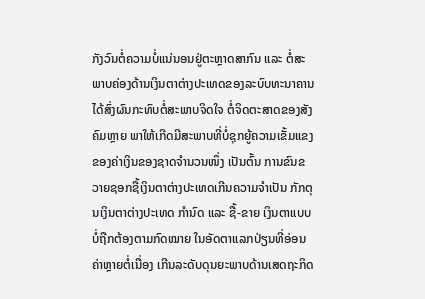ກັງວົນຕໍ່ຄວາມບໍ່ແນ່ນອນຢູ່ຕະຫຼາດສາກົນ ແລະ ຕໍ່ສະພາບຄ່ອງດ້ານເງິນຕາຕ່າງປະເທດຂອງລະບົບທະນາຄານ ໄດ້ສົ່ງຜົນກະທົບຕໍ່ສະພາບຈິດໃຈ ຕໍ່ຈິດຕະສາດຂອງສັງຄົມຫຼາຍ ພາໃຫ້ເກີດມີສະພາບທີ່ບໍ່ຊຸກຍູ້ຄວາມເຂັ້ມແຂງຂອງຄ່າເງິນຂອງຊາດຈຳນວນໜຶ່ງ ເປັນຕົ້ນ ການຂົນຂວາຍຊອກຊື້ເງິນຕາຕ່າງປະເທດເກີນຄວາມຈຳເປັນ ກັກຕຸນເງິນຕາຕ່າງປະເທດ ກຳນົດ ແລະ ຊື້-ຂາຍ ເງິນຕາແບບບໍ່ຖືກຕ້ອງຕາມກົດໝາຍ ໃນອັດຕາແລກປ່ຽນທີ່ອ່ອນຄ່າຫຼາຍຕໍ່ເນື່ອງ ເກີນລະດັບດຸນຍະພາບດ້ານເສດຖະກິດ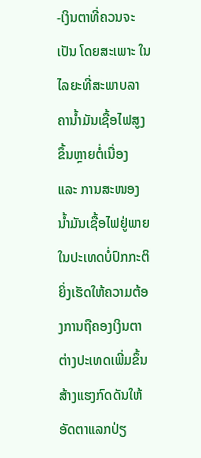-ເງິນຕາທີ່ຄວນຈະເປັນ ໂດຍສະເພາະ ໃນໄລຍະທີ່ສະພາບລາຄານໍ້າມັນເຊື້ອໄຟສູງຂຶ້ນຫຼາຍຕໍ່ເນື່ອງ ແລະ ການສະໜອງນໍ້າມັນເຊື້ອໄຟຢູ່ພາຍໃນປະເທດບໍ່ປົກກະຕິ ຍິ່ງເຮັດໃຫ້ຄວາມຕ້ອງການຖືຄອງເງິນຕາຕ່າງປະເທດເພີ່ມຂຶ້ນ ສ້າງແຮງກົດດັນໃຫ້ອັດຕາແລກປ່ຽ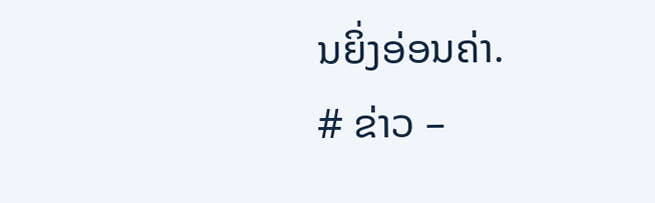ນຍິ່ງອ່ອນຄ່າ.
# ຂ່າວ –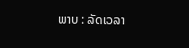ພາບ : ລັດເວລາ